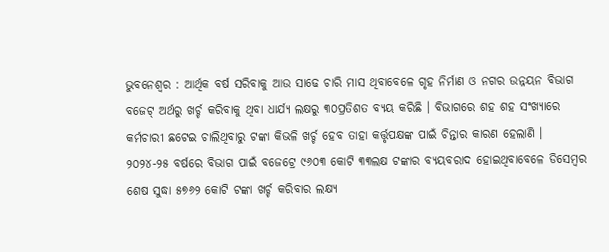ଭୁବନେଶ୍ୱର : ଆର୍ଥିକ ବର୍ଷ ସରିବାକୁ ଆଉ ସାଢେ ଚାରି ମାସ ଥିବାବେଳେ ଗୃହ ନିର୍ମାଣ ଓ ନଗର ଉନ୍ନୟନ ବିଭାଗ ବଜେଟ୍ ଅର୍ଥରୁ ଖର୍ଚ୍ଚ କରିବାକୁ ଥିବା ଧାର୍ଯ୍ୟ ଲକ୍ଷରୁ ୩୦ପ୍ରତିଶତ ବ୍ୟୟ କରିଛି । ବିଭାଗରେ ଶହ ଶହ ସଂଖ୍ୟାରେ କର୍ମଚାରୀ ଛଟେଇ ଚାଲିଥିବାରୁ ଟଙ୍କା କିଭଳି ଖର୍ଚ୍ଚ ହେବ ତାହା କର୍ତ୍ତୃପକ୍ଷଙ୍କ ପାଇଁ ଚିନ୍ତାର କାରଣ ହେଲାଣି ।
୨୦୨୪-୨୫ ବର୍ଷରେ ବିଭାଗ ପାଇଁ ବଜେଟ୍ରେ ୯୬୦୩ କୋଟି ୩୩ଲକ୍ଷ ଟଙ୍କାର ବ୍ୟୟବରାଦ ହୋଇଥିବାବେଳେ ଡିସେମ୍ବର ଶେଷ ସୁଦ୍ଧା ୫୭୬୨ କୋଟି ଟଙ୍କା ଖର୍ଚ୍ଚ କରିବାର ଲକ୍ଷ୍ୟ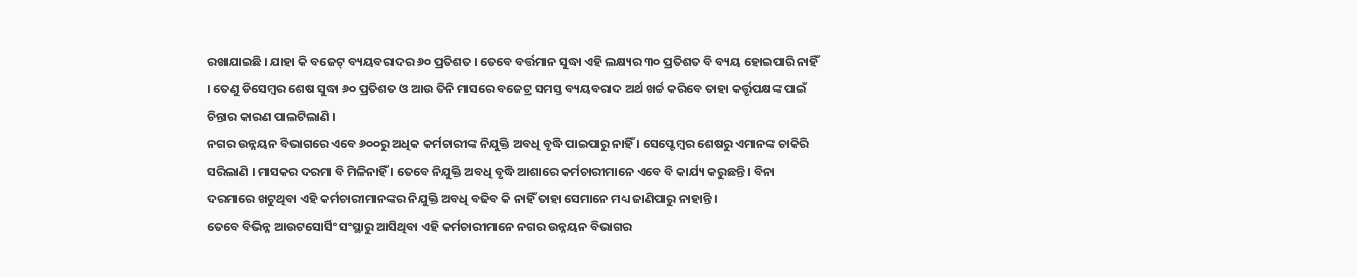ରଖାଯାଇଛି । ଯାହା କି ବଜେଟ୍ ବ୍ୟୟବରାଦର ୬୦ ପ୍ରତିଶତ । ତେବେ ବର୍ତ୍ତମାନ ସୁଦ୍ଧା ଏହି ଲକ୍ଷ୍ୟର ୩୦ ପ୍ରତିଶତ ବି ବ୍ୟୟ ହୋଇପାରି ନାହିଁ । ତେଣୁ ଡିସେମ୍ବର ଶେଷ ସୁଦ୍ଧା ୬୦ ପ୍ରତିଶତ ଓ ଆଉ ତିନି ମାସରେ ବଜେଟ୍ର ସମସ୍ତ ବ୍ୟୟବରାଦ ଅର୍ଥ ଖର୍ଚ୍ଚ କରିବେ ତାହା କର୍ତ୍ତୃପକ୍ଷଙ୍କ ପାଇଁ ଚିନ୍ତାର କାରଣ ପାଲଟିଲାଣି ।
ନଗର ଉନ୍ନୟନ ବିଭାଗରେ ଏବେ ୬୦୦ରୁ ଅଧିକ କର୍ମଚାରୀଙ୍କ ନିଯୁକ୍ତି ଅବଧି ବୃଦ୍ଧି ପାଇପାରୁ ନାହିଁ । ସେପ୍ଟେମ୍ବର ଶେଷରୁ ଏମାନଙ୍କ ଚାକିରି ସରିଲାଣି । ମାସକର ଦରମା ବି ମିଳିନାହିଁ । ତେବେ ନିଯୁକ୍ତି ଅବଧି ବୃଦ୍ଧି ଆଶାରେ କର୍ମଚାରୀମାନେ ଏବେ ବି କାର୍ଯ୍ୟ କରୁଛନ୍ତି । ବିନା ଦରମାରେ ଖଟୁଥିବା ଏହି କର୍ମଚାରୀମାନଙ୍କର ନିଯୁକ୍ତି ଅବଧି ବଢିବ କି ନାହିଁ ତାହା ସେମାନେ ମଧ୍ୟ ଜାଣିପାରୁ ନାହାନ୍ତି ।
ତେବେ ବିଭିନ୍ନ ଆଉଟସୋର୍ସିଂ ସଂସ୍ଥାରୁ ଆସିଥିବା ଏହି କର୍ମଚାରୀମାନେ ନଗର ଉନ୍ନୟନ ବିଭାଗର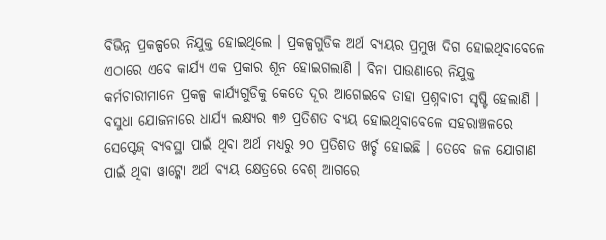ବିଭିନ୍ନ ପ୍ରକଳ୍ପରେ ନିଯୁକ୍ତ ହୋଇଥିଲେ । ପ୍ରକଳ୍ପଗୁଡିକ ଅର୍ଥ ବ୍ୟୟର ପ୍ରମୁଖ ଦିଗ ହୋଇଥିବାବେଳେ ଏଠାରେ ଏବେ କାର୍ଯ୍ୟ ଏକ ପ୍ରକାର ଶୂନ ହୋଇଗଲାଣି । ବିନା ପାଉଣାରେ ନିଯୁକ୍ତ କର୍ମଚାରୀମାନେ ପ୍ରକଳ୍ପ କାର୍ଯ୍ୟଗୁଡିକୁ କେତେ ଦୂର ଆଗେଇବେ ତାହା ପ୍ରଶ୍ନବାଚୀ ସୃଷ୍ଟି ହେଲାଣି ।
ବସୁଧା ଯୋଜନାରେ ଧାର୍ଯ୍ୟ ଲକ୍ଷ୍ୟର ୩୬ ପ୍ରତିଶତ ବ୍ୟୟ ହୋଇଥିବାବେଳେ ସହରାଞ୍ଚଳରେ ସେପ୍ଟେଜ୍ ବ୍ୟବସ୍ଥା ପାଇଁ ଥିବା ଅର୍ଥ ମଧ୍ୟରୁ ୨୦ ପ୍ରତିଶତ ଖର୍ଚ୍ଚ ହୋଇଛି । ତେବେ ଜଳ ଯୋଗାଣ ପାଇଁ ଥିବା ୱାଟ୍କୋ ଅର୍ଥ ବ୍ୟୟ କ୍ଷେତ୍ରରେ ବେଶ୍ ଆଗରେ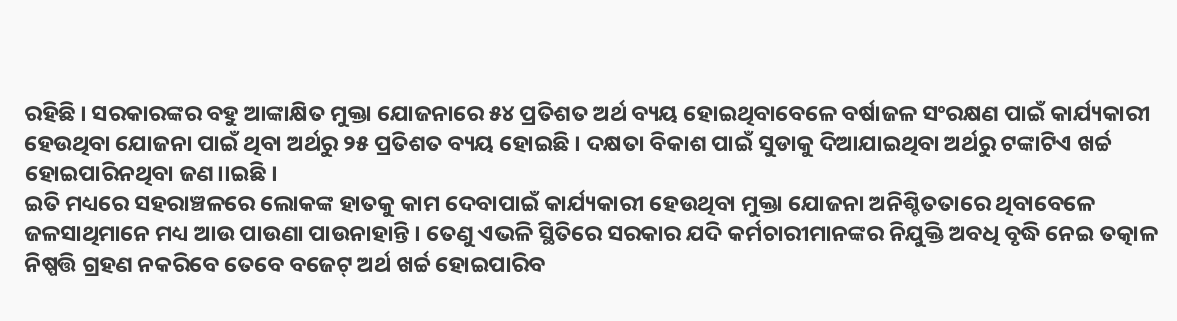ରହିଛି । ସରକାରଙ୍କର ବହୁ ଆଙ୍କାକ୍ଷିତ ମୁକ୍ତା ଯୋଜନାରେ ୫୪ ପ୍ରତିଶତ ଅର୍ଥ ବ୍ୟୟ ହୋଇଥିବାବେଳେ ବର୍ଷାଜଳ ସଂରକ୍ଷଣ ପାଇଁ କାର୍ଯ୍ୟକାରୀ ହେଉଥିବା ଯୋଜନା ପାଇଁ ଥିବା ଅର୍ଥରୁ ୨୫ ପ୍ରତିଶତ ବ୍ୟୟ ହୋଇଛି । ଦକ୍ଷତା ବିକାଶ ପାଇଁ ସୁଡାକୁ ଦିଆଯାଇଥିବା ଅର୍ଥରୁ ଟଙ୍କାଟିଏ ଖର୍ଚ୍ଚ ହୋଇପାରିନଥିବା ଜଣ।।ଇଛି ।
ଇତି ମଧ୍ୟରେ ସହରାଞ୍ଚଳରେ ଲୋକଙ୍କ ହାତକୁ କାମ ଦେବାପାଇଁ କାର୍ଯ୍ୟକାରୀ ହେଉଥିବା ମୁକ୍ତା ଯୋଜନା ଅନିଶ୍ଚିତତାରେ ଥିବାବେଳେ ଜଳସାଥିମାନେ ମଧ୍ୟ ଆଉ ପାଉଣା ପାଉନାହାନ୍ତି । ତେଣୁ ଏଭଳି ସ୍ଥିତିରେ ସରକାର ଯଦି କର୍ମଚାରୀମାନଙ୍କର ନିଯୁକ୍ତି ଅବଧି ବୃଦ୍ଧି ନେଇ ତତ୍କାଳ ନିଷ୍ପତ୍ତି ଗ୍ରହଣ ନକରିବେ ତେବେ ବଜେଟ୍ ଅର୍ଥ ଖର୍ଚ୍ଚ ହୋଇପାରିବ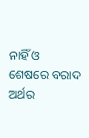ନାହିଁ ଓ ଶେଷରେ ବରାଦ ଅର୍ଥର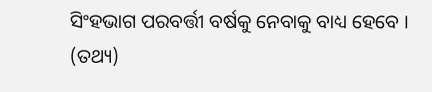ସିଂହଭାଗ ପରବର୍ତ୍ତୀ ବର୍ଷକୁ ନେବାକୁ ବାଧ୍ୟ ହେବେ । (ତଥ୍ୟ)